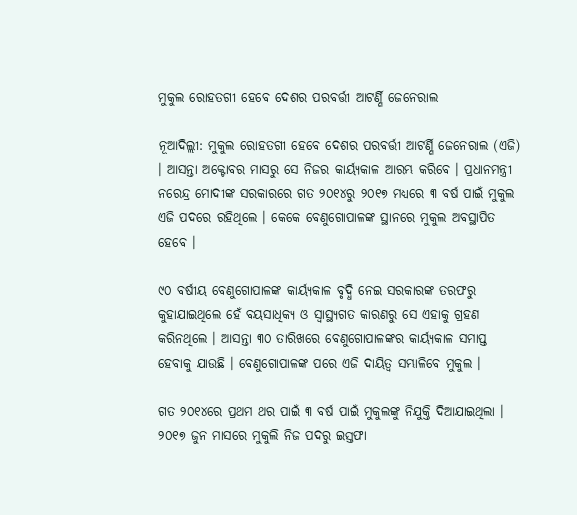ମୁକୁଲ ରୋହତଗୀ ହେବେ ଦେଶର ପରବର୍ତ୍ତୀ ଆଟର୍ଣ୍ଣି ଜେନେରାଲ

ନୂଆଦିଲ୍ଲୀ: ମୁକୁଲ ରୋହତଗୀ ହେବେ ଦେଶର ପରବର୍ତ୍ତୀ ଆଟର୍ଣ୍ଣି ଜେନେରାଲ (ଏଜି) । ଆସନ୍ତା ଅକ୍ଟୋବର ମାସରୁ ସେ ନିଜର କାର୍ୟ୍ୟକାଳ ଆରମ୍ଭ କରିବେ । ପ୍ରଧାନମନ୍ତ୍ରୀ ନରେନ୍ଦ୍ର ମୋଦୀଙ୍କ ସରକାରରେ ଗତ ୨୦୧୪ରୁ ୨୦୧୭ ମଧ୍ୟରେ ୩ ବର୍ଷ ପାଇଁ ମୁକୁଲ ଏଜି ପଦରେ ରହିଥିଲେ । କେକେ ବେଣୁଗୋପାଳଙ୍କ ସ୍ଥାନରେ ମୁକୁଲ ଅବସ୍ଥାପିତ ହେବେ ।

୯୦ ବର୍ଷୀୟ ବେଣୁଗୋପାଳଙ୍କ କାର୍ୟ୍ୟକାଳ ବୃଦ୍ଧି ନେଇ ସରକାରଙ୍କ ତରଫରୁ କୁହାଯାଇଥିଲେ ହେଁ ବୟସାଧିକ୍ୟ ଓ ସ୍ୱାସ୍ଥ୍ୟଗତ କାରଣରୁ ସେ ଏହାକୁ ଗ୍ରହଣ କରିନଥିଲେ । ଆସନ୍ତା ୩୦ ତାରିଖରେ ବେଣୁଗୋପାଳଙ୍କର କାର୍ୟ୍ୟକାଳ ସମାପ୍ତ ହେବାକୁ ଯାଉଛି । ବେଣୁଗୋପାଳଙ୍କ ପରେ ଏଜି ଦାୟିତ୍ୱ ସମ୍ଭାଳିବେ ମୁକୁଲ ।

ଗତ ୨୦୧୪ରେ ପ୍ରଥମ ଥର ପାଇଁ ୩ ବର୍ଷ ପାଇଁ ମୁକୁଲଙ୍କୁ ନିଯୁକ୍ତି ଦିଆଯାଇଥିଲା । ୨୦୧୭ ଜୁନ ମାସରେ ମୁକୁଲି ନିଜ ପଦରୁ ଇସ୍ତଫା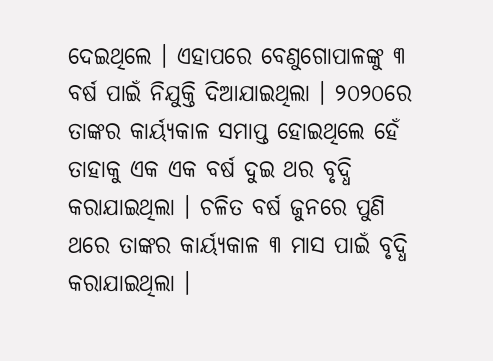ଦେଇଥିଲେ । ଏହାପରେ ବେଣୁଗୋପାଳଙ୍କୁ ୩ ବର୍ଷ ପାଇଁ ନିଯୁକ୍ତି ଦିଆଯାଇଥିଲା । ୨୦୨୦ରେ ତାଙ୍କର କାର୍ୟ୍ୟକାଳ ସମାପ୍ତ ହୋଇଥିଲେ ହେଁ ତାହାକୁ ଏକ ଏକ ବର୍ଷ ଦୁଇ ଥର ବୃଦ୍ଧି କରାଯାଇଥିଲା । ଚଳିତ ବର୍ଷ ଜୁନରେ ପୁଣି ଥରେ ତାଙ୍କର କାର୍ୟ୍ୟକାଳ ୩ ମାସ ପାଇଁ ବୃଦ୍ଧି କରାଯାଇଥିଲା ।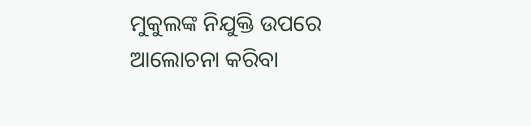ମୁକୁଲଙ୍କ ନିଯୁକ୍ତି ଉପରେ ଆଲୋଚନା କରିବା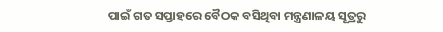ପାଇଁ ଗତ ସପ୍ତାହରେ ବୈଠକ ବସିଥିବା ମନ୍ତ୍ରଣାଳୟ ସୂତ୍ରରୁ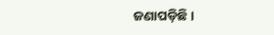ଜଣାପଡ଼ିଛି ।